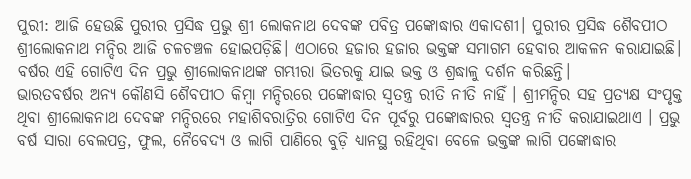ପୁରୀ: ଆଜି ହେଉଛି ପୁରୀର ପ୍ରସିଦ୍ଧ ପ୍ରଭୁ ଶ୍ରୀ ଲୋକନାଥ ଦେବଙ୍କ ପବିତ୍ର ପଙ୍କୋଦ୍ଧାର ଏକାଦଶୀ। ପୁରୀର ପ୍ରସିଦ୍ଧ ଶୈବପୀଠ ଶ୍ରୀଲୋକନାଥ ମନ୍ଦିର ଆଜି ଚଳଚଞ୍ଚଳ ହୋଇପଡ଼ିଛି। ଏଠାରେ ହଜାର ହଜାର ଭକ୍ତଙ୍କ ସମାଗମ ହେବାର ଆକଳନ କରାଯାଇଛି। ବର୍ଷର ଏହି ଗୋଟିଏ ଦିନ ପ୍ରଭୁ ଶ୍ରୀଲୋକନାଥଙ୍କ ଗମ୍ଭୀରା ଭିତରକୁ ଯାଇ ଭକ୍ତ ଓ ଶ୍ରଦ୍ଧାଳୁ ଦର୍ଶନ କରିଛନ୍ତି।
ଭାରତବର୍ଷର ଅନ୍ୟ କୌଣସି ଶୈବପୀଠ କିମ୍ୱା ମନ୍ଦିରରେ ପଙ୍କୋଦ୍ଧାର ସ୍ୱତନ୍ତ୍ର ରୀତି ନୀତି ନାହିଁ । ଶ୍ରୀମନ୍ଦିର ସହ ପ୍ରତ୍ୟକ୍ଷ ସଂପୃକ୍ତ ଥିବା ଶ୍ରୀଲୋକନାଥ ଦେବଙ୍କ ମନ୍ଦିରରେ ମହାଶିବରାତ୍ରିର ଗୋଟିଏ ଦିନ ପୂର୍ବରୁ ପଙ୍କୋଦ୍ଧାରର ସ୍ୱତନ୍ତ୍ର ନୀତି କରାଯାଇଥାଏ । ପ୍ରଭୁ ବର୍ଷ ସାରା ବେଲପତ୍ର, ଫୁଲ, ନୈବେଦ୍ୟ ଓ ଲାଗି ପାଣିରେ ବୁଡ଼ି ଧ୍ୟାନସ୍ଥ ରହିଥିବା ବେଳେ ଭକ୍ତଙ୍କ ଲାଗି ପଙ୍କୋଦ୍ଧାର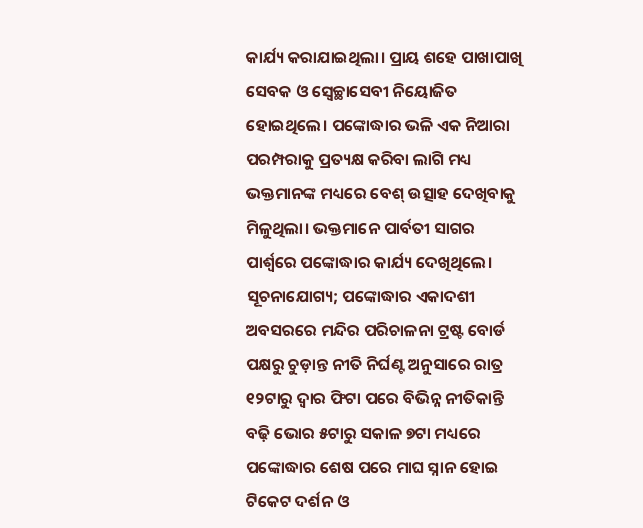କାର୍ଯ୍ୟ କରାଯାଇଥିଲା। ପ୍ରାୟ ଶହେ ପାଖାପାଖି ସେବକ ଓ ସ୍ବେଚ୍ଛାସେବୀ ନିୟୋଜିତ ହୋଇଥିଲେ। ପଙ୍କୋଦ୍ଧାର ଭଳି ଏକ ନିଆରା ପରମ୍ପରାକୁ ପ୍ରତ୍ୟକ୍ଷ କରିବା ଲାଗି ମଧ୍ୟ ଭକ୍ତମାନଙ୍କ ମଧ୍ୟରେ ବେଶ୍ ଉତ୍ସାହ ଦେଖିବାକୁ ମିଳୁଥିଲା। ଭକ୍ତମାନେ ପାର୍ବତୀ ସାଗର ପାର୍ଶ୍ବରେ ପଙ୍କୋଦ୍ଧାର କାର୍ଯ୍ୟ ଦେଖିଥିଲେ।
ସୂଚନାଯୋଗ୍ୟ; ପଙ୍କୋଦ୍ଧାର ଏକାଦଶୀ ଅବସରରେ ମନ୍ଦିର ପରିଚାଳନା ଟ୍ରଷ୍ଟ ବୋର୍ଡ ପକ୍ଷରୁ ଚୁଡ଼ାନ୍ତ ନୀତି ନିର୍ଘଣ୍ଟ ଅନୁସାରେ ରାତ୍ର ୧୨ଟାରୁ ଦ୍ୱାର ଫିଟା ପରେ ବିଭିନ୍ନ ନୀତିକାନ୍ତି ବଢ଼ି ଭୋର ୫ଟାରୁ ସକାଳ ୭ଟା ମଧ୍ୟରେ ପଙ୍କୋଦ୍ଧାର ଶେଷ ପରେ ମାଘ ସ୍ନାନ ହୋଇ ଟିକେଟ ଦର୍ଶନ ଓ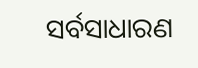ସର୍ବସାଧାରଣ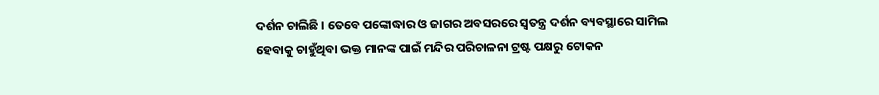ଦର୍ଶନ ଚାଲିଛି । ତେବେ ପଙ୍କୋଦ୍ଧାର ଓ ଜାଗର ଅବସରରେ ସ୍ୱତନ୍ତ୍ର ଦର୍ଶନ ବ୍ୟବସ୍ଥାରେ ସାମିଲ ହେବାକୁ ଚାହୁଁଥିବା ଭକ୍ତ ମାନଙ୍କ ପାଇଁ ମନ୍ଦିର ପରିଚାଳନା ଟ୍ରଷ୍ଟ ପକ୍ଷରୁ ଟୋକନ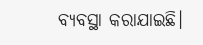ବ୍ୟବସ୍ଥା କରାଯାଇଛି।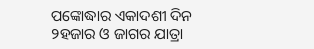ପଙ୍କୋଦ୍ଧାର ଏକାଦଶୀ ଦିନ ୨ହଜାର ଓ ଜାଗର ଯାତ୍ରା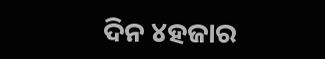ଦିନ ୪ହଜାର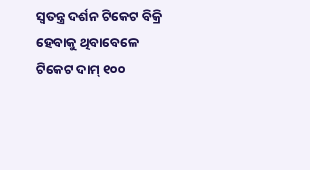ସ୍ବତନ୍ତ୍ର ଦର୍ଶନ ଟିକେଟ ବିକ୍ରି ହେବାକୁ ଥିବାବେଳେ ଟିକେଟ ଦାମ୍ ୧୦୦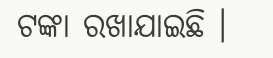ଟଙ୍କା ରଖାଯାଇଛି ।